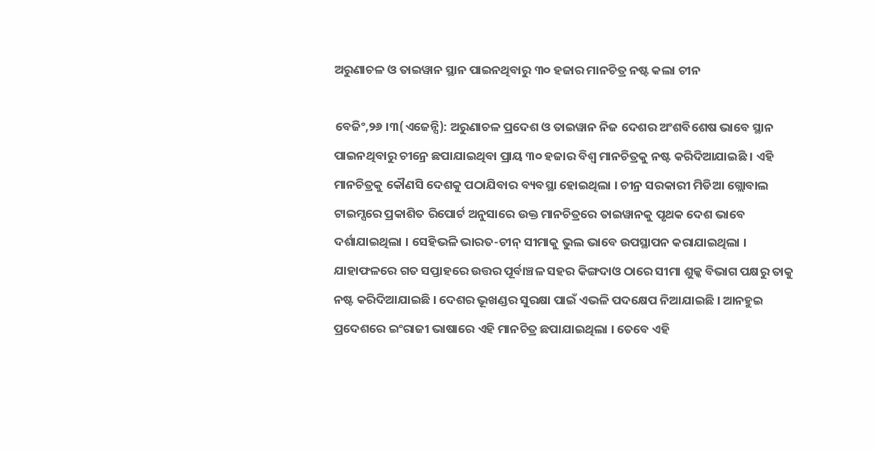ଅରୁଣାଚଳ ଓ ତାଇୱାନ ସ୍ଥାନ ପାଇନଥିବାରୁ ୩୦ ହଜାର ମାନଚିତ୍ର ନଷ୍ଟ କଲା ଚୀନ

ବେଜିଂ,୨୬ ।୩(ଏଜେନ୍ସି): ଅରୁଣାଚଳ ପ୍ରଦେଶ ଓ ତାଇୱାନ ନିଜ ଦେଶର ଅଂଶବିଶେଷ ଭାବେ ସ୍ଥାନ ପାଇନଥିବାରୁ ଚୀନ୍ରେ ଛପାଯାଇଥିବା ପ୍ରାୟ ୩୦ ହଜାର ବିଶ୍ୱ ମାନଚିତ୍ରକୁ ନଷ୍ଟ କରିଦିଆଯାଇଛି । ଏହି ମାନଚିତ୍ରକୁ କୌଣସି ଦେଶକୁ ପଠାଯିବାର ବ୍ୟବସ୍ଥା ହୋଇଥିଲା । ଚୀନ୍ର ସରକାରୀ ମିଡିଆ ଗ୍ଲୋବାଲ ଟାଇମ୍ସରେ ପ୍ରକାଶିତ ରିପୋର୍ଟ ଅନୁସାରେ ଉକ୍ତ ମାନଚିତ୍ରରେ ତାଇୱାନକୁ ପୃଥକ ଦେଶ ଭାବେ ଦର୍ଶାଯାଇଥିଲା । ସେହିଭଳି ଭାରତ-ଚୀନ୍ ସୀମାକୁ ଭୁଲ ଭାବେ ଉପସ୍ଥାପନ କରାଯାଇଥିଲା । ଯାହାଫଳରେ ଗତ ସପ୍ତାହରେ ଉତ୍ତର ପୂର୍ବାଞ୍ଚଳ ସହର କିଙ୍ଗଦାଓ ଠାରେ ସୀମା ଶୁଳ୍କ ବିଭାଗ ପକ୍ଷରୁ ତାକୁ ନଷ୍ଟ କରିଦିଆଯାଇଛି । ଦେଶର ଭୂଖଣ୍ଡର ସୁରକ୍ଷା ପାଇଁ ଏଭଳି ପଦକ୍ଷେପ ନିଆଯାଇଛି । ଆନହୁଇ ପ୍ରଦେଶରେ ଇଂରାଜୀ ଭାଷାରେ ଏହି ମାନଚିତ୍ର ଛପାଯାଇଥିଲା । ତେବେ ଏହି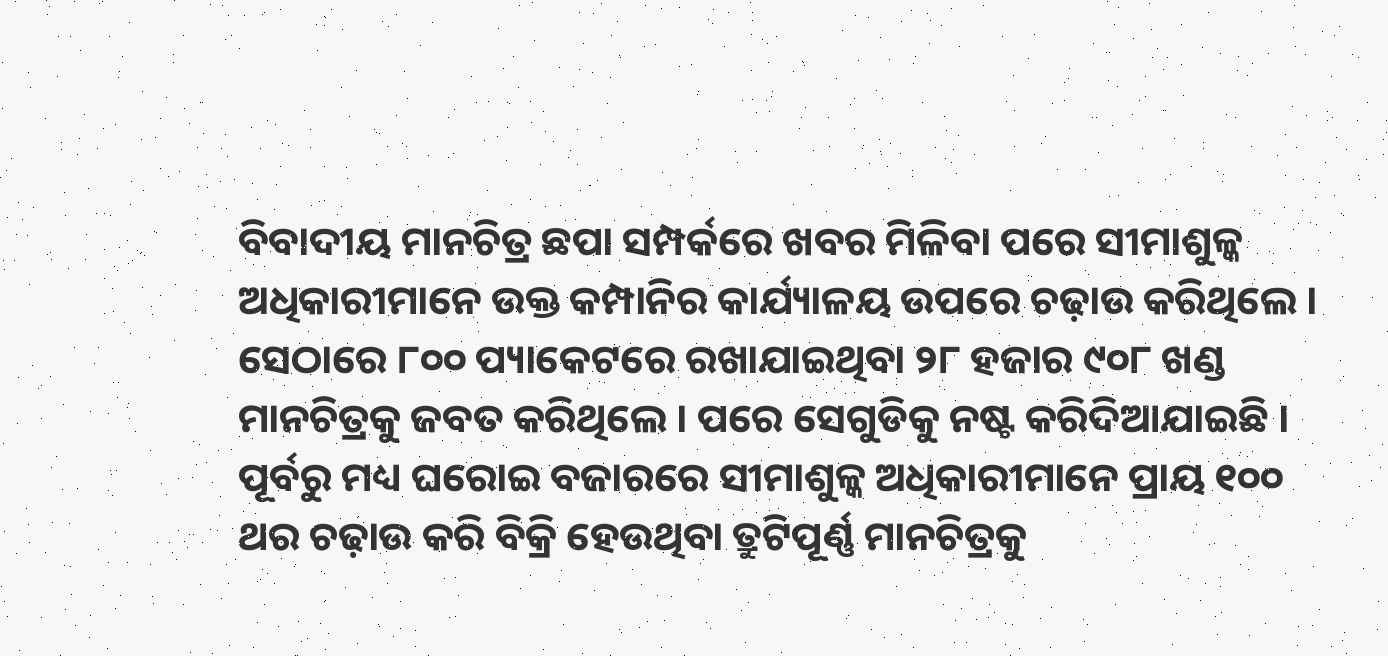ବିବାଦୀୟ ମାନଚିତ୍ର ଛପା ସମ୍ପର୍କରେ ଖବର ମିଳିବା ପରେ ସୀମାଶୁଳ୍କ ଅଧିକାରୀମାନେ ଉକ୍ତ କମ୍ପାନିର କାର୍ଯ୍ୟାଳୟ ଉପରେ ଚଢ଼ାଉ କରିଥିଲେ । ସେଠାରେ ୮୦୦ ପ୍ୟାକେଟରେ ରଖାଯାଇଥିବା ୨୮ ହଜାର ୯୦୮ ଖଣ୍ଡ ମାନଚିତ୍ରକୁ ଜବତ କରିଥିଲେ । ପରେ ସେଗୁଡିକୁ ନଷ୍ଟ କରିଦିଆଯାଇଛି ।
ପୂର୍ବରୁ ମଧ୍ୟ ଘରୋଇ ବଜାରରେ ସୀମାଶୁଳ୍କ ଅଧିକାରୀମାନେ ପ୍ରାୟ ୧୦୦ ଥର ଚଢ଼ାଉ କରି ବିକ୍ରି ହେଉଥିବା ତ୍ରୁଟିପୂର୍ଣ୍ଣ ମାନଚିତ୍ରକୁ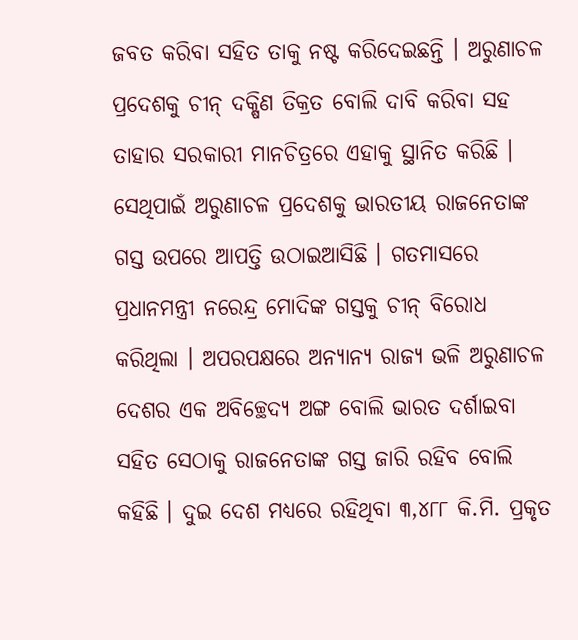ଜବତ କରିବା ସହିତ ତାକୁ ନଷ୍ଟ କରିଦେଇଛନ୍ତି । ଅରୁଣାଚଳ ପ୍ରଦେଶକୁ ଚୀନ୍ ଦକ୍ଷିଣ ତିକ୍ରତ ବୋଲି ଦାବି କରିବା ସହ ତାହାର ସରକାରୀ ମାନଚିତ୍ରରେ ଏହାକୁ ସ୍ଥାନିତ କରିଛି । ସେଥିପାଇଁ ଅରୁଣାଚଳ ପ୍ରଦେଶକୁ ଭାରତୀୟ ରାଜନେତାଙ୍କ ଗସ୍ତ ଉପରେ ଆପତ୍ତି ଉଠାଇଆସିଛି । ଗତମାସରେ ପ୍ରଧାନମନ୍ତ୍ରୀ ନରେନ୍ଦ୍ର ମୋଦିଙ୍କ ଗସ୍ତକୁ ଚୀନ୍ ବିରୋଧ କରିଥିଲା । ଅପରପକ୍ଷରେ ଅନ୍ୟାନ୍ୟ ରାଜ୍ୟ ଭଳି ଅରୁଣାଚଳ ଦେଶର ଏକ ଅବିଚ୍ଛେଦ୍ୟ ଅଙ୍ଗ ବୋଲି ଭାରତ ଦର୍ଶାଇବା ସହିତ ସେଠାକୁ ରାଜନେତାଙ୍କ ଗସ୍ତ ଜାରି ରହିବ ବୋଲି କହିଛି । ଦୁଇ ଦେଶ ମଧ୍ୟରେ ରହିଥିବା ୩,୪୮୮ କି.ମି. ପ୍ରକୃତ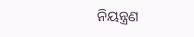ନିୟନ୍ତ୍ରଣ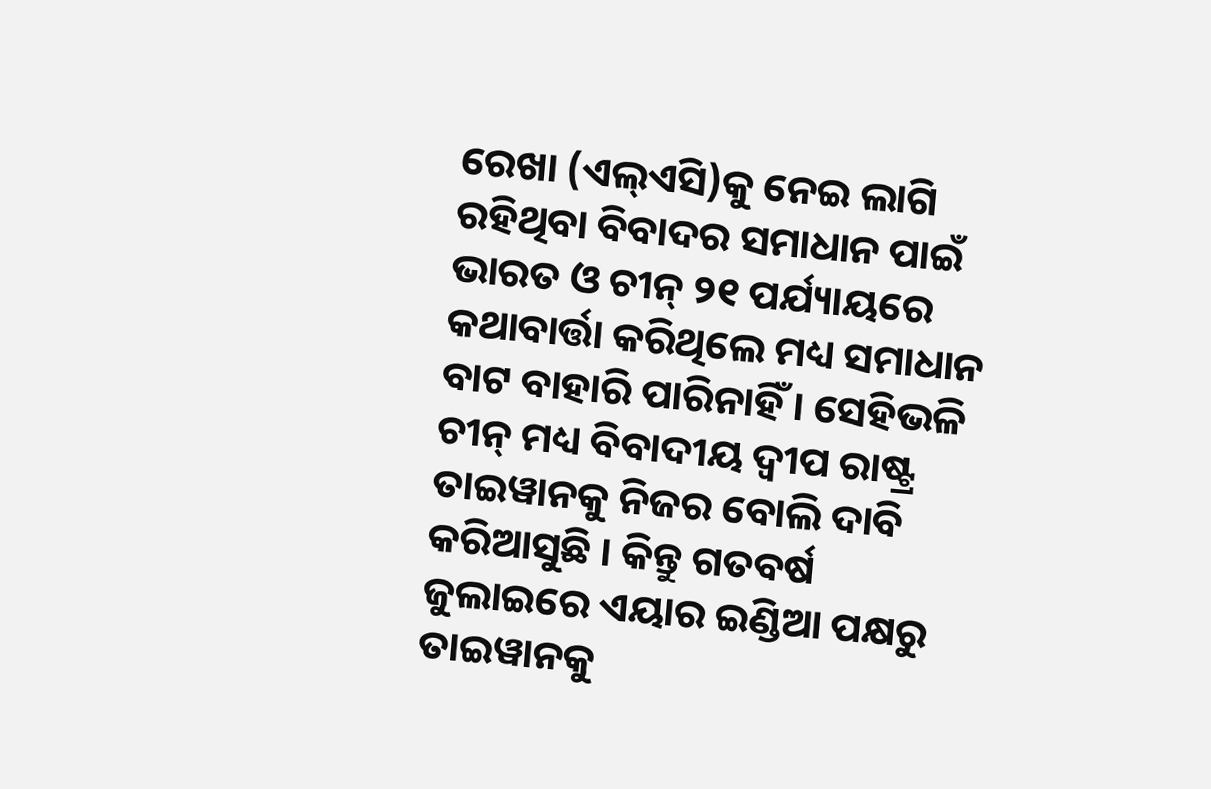ରେଖା (ଏଲ୍ଏସି)କୁ ନେଇ ଲାଗି ରହିଥିବା ବିବାଦର ସମାଧାନ ପାଇଁ ଭାରତ ଓ ଚୀନ୍ ୨୧ ପର୍ଯ୍ୟାୟରେ କଥାବାର୍ତ୍ତା କରିଥିଲେ ମଧ୍ୟ ସମାଧାନ ବାଟ ବାହାରି ପାରିନାହିଁ । ସେହିଭଳି ଚୀନ୍ ମଧ୍ୟ ବିବାଦୀୟ ଦ୍ୱୀପ ରାଷ୍ଟ୍ର ତାଇୱାନକୁ ନିଜର ବୋଲି ଦାବି କରିଆସୁଛି । କିନ୍ତୁ ଗତବର୍ଷ ଜୁଲାଇରେ ଏୟାର ଇଣ୍ଡିଆ ପକ୍ଷରୁ ତାଇୱାନକୁ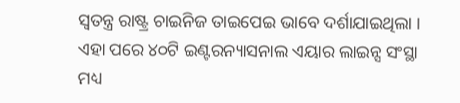ସ୍ୱତନ୍ତ୍ର ରାଷ୍ଟ୍ର ଚାଇନିଜ ତାଇପେଇ ଭାବେ ଦର୍ଶାଯାଇଥିଲା । ଏହା ପରେ ୪୦ଟି ଇଣ୍ଟରନ୍ୟାସନାଲ ଏୟାର ଲାଇନ୍ସ ସଂସ୍ଥା ମଧ୍ୟ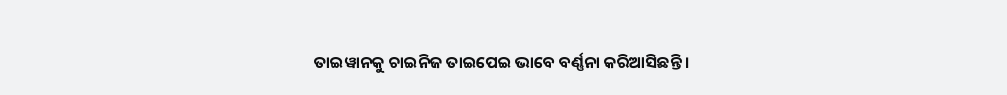ତାଇୱାନକୁ ଚାଇନିଜ ତାଇପେଇ ଭାବେ ବର୍ଣ୍ଣନା କରିଆସିଛନ୍ତି ।